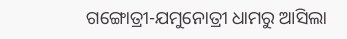ଗଙ୍ଗୋତ୍ରୀ-ଯମୁନୋତ୍ରୀ ଧାମରୁ ଆସିଲା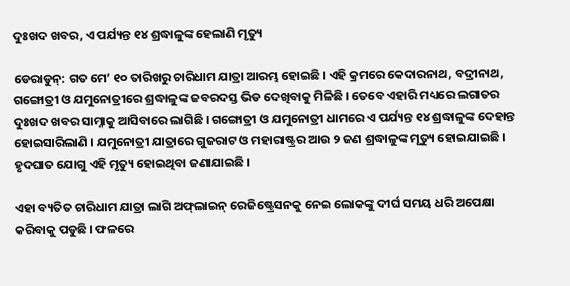ଦୁଃଖଦ ଖବର, ଏ ପର୍ଯ୍ୟନ୍ତ ୧୪ ଶ୍ରଦ୍ଧାଳୁଙ୍କ ହେଲାଣି ମୃତ୍ୟୁ

ଡେରାଡୁନ୍‌: ଗତ ମେ’ ୧୦ ତାରିଖରୁ ଚାରିଧାମ ଯାତ୍ରା ଆରମ୍ଭ ହୋଇଛି । ଏହି କ୍ରମରେ କେଦାରନାଥ, ବଦ୍ରୀନାଥ, ଗଙ୍ଗୋତ୍ରୀ ଓ ଯମୁନୋତ୍ରୀରେ ଶ୍ରଦ୍ଧାଳୁଙ୍କ ଜବରଦସ୍ତ ଭିଡ ଦେଖିବାକୁ ମିଳିଛି । ତେବେ ଏହାରି ମଧ୍ୟରେ ଲଗାତର ଦୁଃଖଦ ଖବର ସାମ୍ନାକୁ ଆସିବାରେ ଲାଗିଛି । ଗଙ୍ଗୋତ୍ରୀ ଓ ଯମୁନୋତ୍ରୀ ଧାମରେ ଏ ପର୍ଯ୍ୟନ୍ତ ୧୪ ଶ୍ରଦ୍ଧାଳୁଙ୍କ ଦେହାନ୍ତ ହୋଇସାରିଲାଣି । ଯମୁନୋତ୍ରୀ ଯାତ୍ରାରେ ଗୁଜରାଟ ଓ ମହାରାଷ୍ଟ୍ରର ଆଉ ୨ ଜଣ ଶ୍ରଦ୍ଧାଳୁଙ୍କ ମୃତ୍ୟୁ ହୋଇଯାଇଛି । ହୃଦଘାତ ଯୋଗୁ ଏହି ମୃତ୍ୟୁ ହୋଇଥିବା ଜଣାଯାଇଛି ।

ଏହା ବ୍ୟତିତ ଚାରିଧାମ ଯାତ୍ରା ଲାଗି ଅଫ୍‌ଲାଇନ୍ ରେଜିଷ୍ଟ୍ରେସନକୁ ନେଇ ଲୋକଙ୍କୁ ଦୀର୍ଘ ସମୟ ଧରି ଅପେକ୍ଷା କରିବାକୁ ପଡୁଛି । ଫଳରେ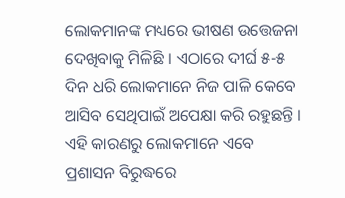ଲୋକମାନଙ୍କ ମଧ୍ୟରେ ଭୀଷଣ ଉତ୍ତେଜନା ଦେଖିବାକୁ ମିଳିଛି । ଏଠାରେ ଦୀର୍ଘ ୫-୫ ଦିନ ଧରି ଲୋକମାନେ ନିଜ ପାଳି କେବେ ଆସିବ ସେଥିପାଇଁ ଅପେକ୍ଷା କରି ରହୁଛନ୍ତି । ଏହି କାରଣରୁ ଲୋକମାନେ ଏବେ ପ୍ରଶାସନ ବିରୁଦ୍ଧରେ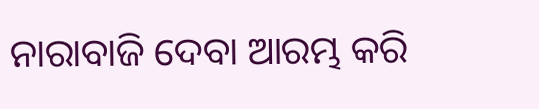ନାରାବାଜି ଦେବା ଆରମ୍ଭ କରି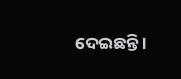ଦେଇଛନ୍ତି ।